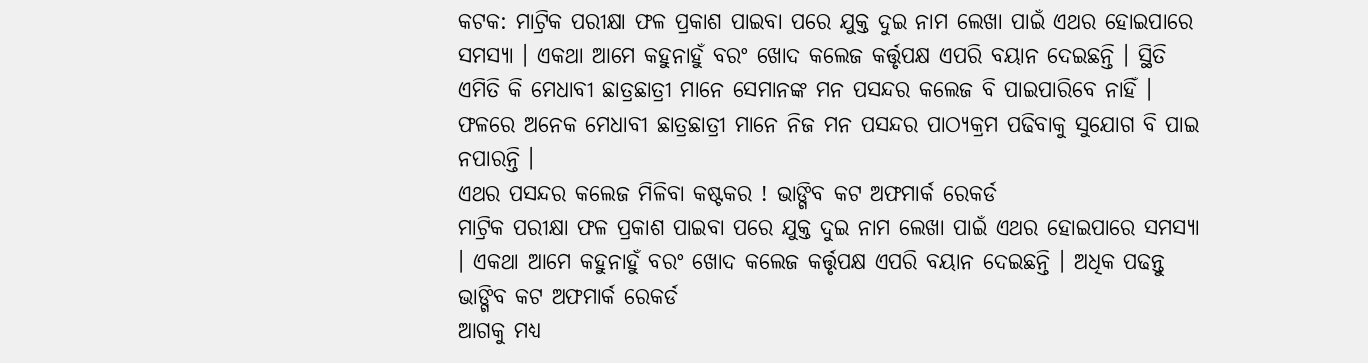କଟକ: ମାଟ୍ରିକ ପରୀକ୍ଷା ଫଳ ପ୍ରକାଶ ପାଇବା ପରେ ଯୁକ୍ତ ଦୁଇ ନାମ ଲେଖା ପାଇଁ ଏଥର ହୋଇପାରେ ସମସ୍ୟା । ଏକଥା ଆମେ କହୁନାହୁଁ ବରଂ ଖୋଦ କଲେଜ କର୍ତ୍ତୃପକ୍ଷ ଏପରି ବୟାନ ଦେଇଛନ୍ତି । ସ୍ଥିତି ଏମିତି କି ମେଧାବୀ ଛାତ୍ରଛାତ୍ରୀ ମାନେ ସେମାନଙ୍କ ମନ ପସନ୍ଦର କଲେଜ ବି ପାଇପାରିବେ ନାହିଁ । ଫଳରେ ଅନେକ ମେଧାବୀ ଛାତ୍ରଛାତ୍ରୀ ମାନେ ନିଜ ମନ ପସନ୍ଦର ପାଠ୍ୟକ୍ରମ ପଢିବାକୁ ସୁଯୋଗ ବି ପାଇ ନପାରନ୍ତି ।
ଏଥର ପସନ୍ଦର କଲେଜ ମିଳିବା କଷ୍ଟକର ! ଭାଙ୍ଗିବ କଟ ଅଫମାର୍କ ରେକର୍ଡ
ମାଟ୍ରିକ ପରୀକ୍ଷା ଫଳ ପ୍ରକାଶ ପାଇବା ପରେ ଯୁକ୍ତ ଦୁଇ ନାମ ଲେଖା ପାଇଁ ଏଥର ହୋଇପାରେ ସମସ୍ୟା । ଏକଥା ଆମେ କହୁନାହୁଁ ବରଂ ଖୋଦ କଲେଜ କର୍ତ୍ତୃପକ୍ଷ ଏପରି ବୟାନ ଦେଇଛନ୍ତି । ଅଧିକ ପଢନ୍ତୁ
ଭାଙ୍ଗିବ କଟ ଅଫମାର୍କ ରେକର୍ଡ
ଆଗକୁ ମଧ୍ୟ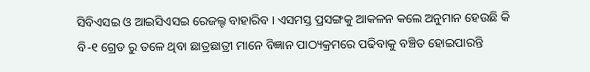ସିବିଏସଇ ଓ ଆଇସିଏସଇ ରେଜଲ୍ଟ ବାହାରିବ । ଏସମସ୍ତ ପ୍ରସଙ୍ଗକୁ ଆକଳନ କଲେ ଅନୁମାନ ହେଉଛି କି ବି-୧ ଗ୍ରେଡ ରୁ ତଳେ ଥିବା ଛାତ୍ରଛାତ୍ରୀ ମାନେ ବିଜ୍ଞାନ ପାଠ୍ୟକ୍ରମରେ ପଢିବାକୁ ବଞ୍ଚିତ ହୋଇପାରନ୍ତି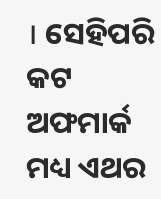। ସେହିପରି କଟ ଅଫମାର୍କ ମଧ୍ୟ ଏଥର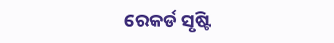ରେକର୍ଡ ସୃଷ୍ଟି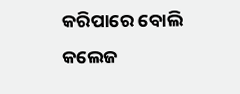କରିପାରେ ବୋଲି କଲେଜ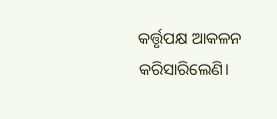କର୍ତ୍ତୃପକ୍ଷ ଆକଳନ କରିସାରିଲେଣି।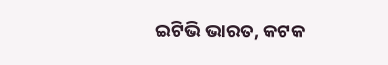ଇଟିଭି ଭାରତ, କଟକ